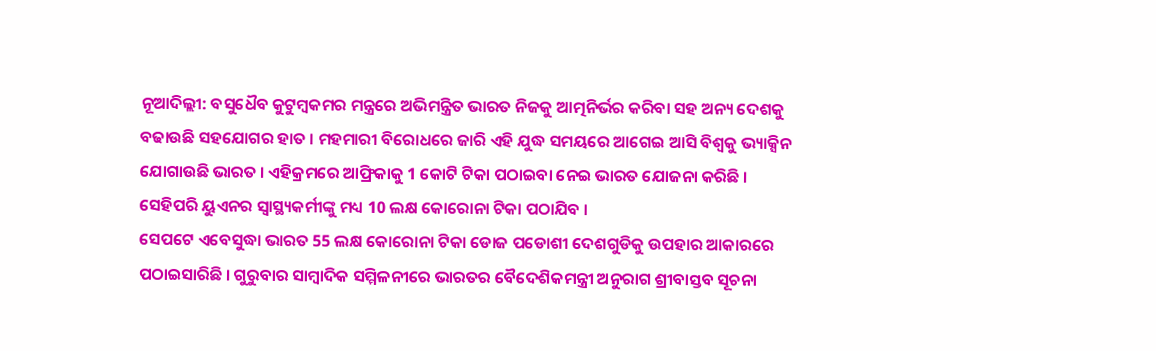ନୂଆଦିଲ୍ଲୀ: ବସୁଧୈବ କୁଟୁମ୍ବକମର ମନ୍ତ୍ରରେ ଅଭିମନ୍ତ୍ରିତ ଭାରତ ନିଜକୁ ଆତ୍ମନିର୍ଭର କରିବା ସହ ଅନ୍ୟ ଦେଶକୁ ବଢାଉଛି ସହଯୋଗର ହାତ । ମହମାରୀ ବିରୋଧରେ ଜାରି ଏହି ଯୁଦ୍ଧ ସମୟରେ ଆଗେଇ ଆସି ବିଶ୍ବକୁ ଭ୍ୟାକ୍ସିନ ଯୋଗାଉଛି ଭାରତ । ଏହିକ୍ରମରେ ଆଫ୍ରିକାକୁ 1 କୋଟି ଟିକା ପଠାଇବା ନେଇ ଭାରତ ଯୋଜନା କରିଛି । ସେହିପରି ୟୁଏନର ସ୍ବାସ୍ଥ୍ୟକର୍ମୀଙ୍କୁ ମଧ୍ୟ 10 ଲକ୍ଷ କୋରୋନା ଟିକା ପଠାଯିବ ।
ସେପଟେ ଏବେସୁଦ୍ଧା ଭାରତ 55 ଲକ୍ଷ କୋରୋନା ଟିକା ଡୋଜ ପଡୋଶୀ ଦେଶଗୁଡିକୁ ଉପହାର ଆକାରରେ ପଠାଇସାରିଛି । ଗୁରୁବାର ସାମ୍ବାଦିକ ସମ୍ମିଳନୀରେ ଭାରତର ବୈଦେଶିକମନ୍ତ୍ରୀ ଅନୁରାଗ ଶ୍ରୀବାସ୍ତବ ସୂଚନା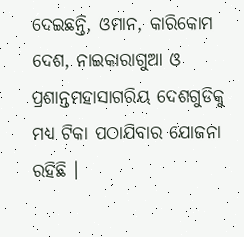ଦେଇଛନ୍ତି, ଓମାନ, କାରିକୋମ ଦେଶ, ନାଇକାରାଗୁଆ ଓ ପ୍ରଶାନ୍ତମହାସାଗରିୟ ଦେଶଗୁଡିକୁ ମଧ୍ୟ ଟିକା ପଠାଯିବାର ଯୋଜନା ରହିଛି ।